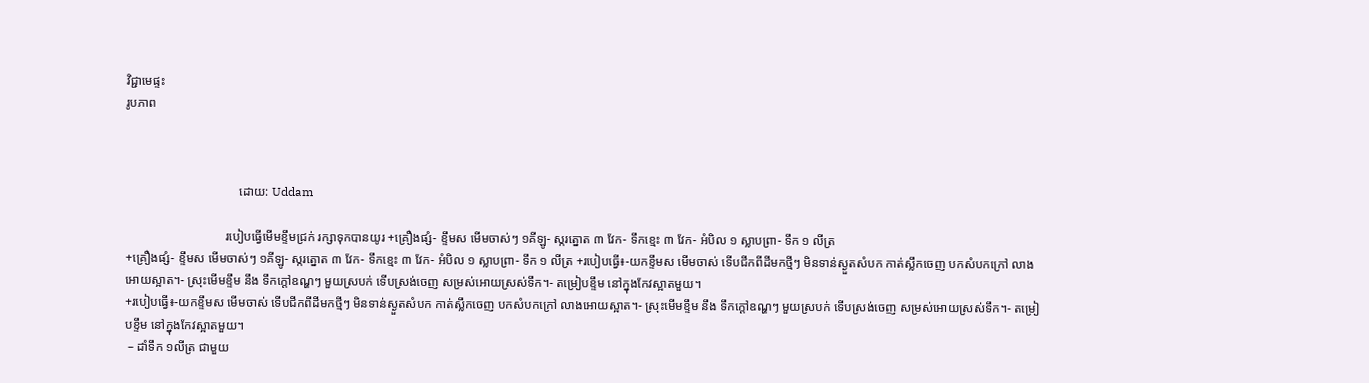វិជ្ជាមេផ្ទះ
រូបភាព



                                    ដោយ: Uddam

                                របៀបធ្វើមើមខ្ទឹមជ្រក់ រក្សាទុកបានយូរ +គ្រឿងផ្សំ- ខ្ទឹមស មើមចាស់ៗ ១គីឡូ- ស្ករត្នោត ៣ វែក- ទឹកខ្មេះ ៣ វែក- អំបិល ១ ស្លាបព្រា- ទឹក ១ លីត្រ
+គ្រឿងផ្សំ- ខ្ទឹមស មើមចាស់ៗ ១គីឡូ- ស្ករត្នោត ៣ វែក- ទឹកខ្មេះ ៣ វែក- អំបិល ១ ស្លាបព្រា- ទឹក ១ លីត្រ +របៀបធ្វើ៖-យកខ្ទឹមស មើមចាស់ ទើបជីកពីដីមកថ្មីៗ មិនទាន់ស្ងួតសំបក កាត់ស្លឹកចេញ បកសំបកក្រៅ លាងអោយស្អាត។- ស្រុះមើមខ្ទឹម នឹង ទឹកក្តៅឧណ្ហៗ មួយស្របក់ ទើបស្រង់ចេញ សម្រស់អោយស្រស់ទឹក។- តម្រៀបខ្ទឹម នៅក្នុងកែវស្អាតមួយ។
+របៀបធ្វើ៖-យកខ្ទឹមស មើមចាស់ ទើបជីកពីដីមកថ្មីៗ មិនទាន់ស្ងួតសំបក កាត់ស្លឹកចេញ បកសំបកក្រៅ លាងអោយស្អាត។- ស្រុះមើមខ្ទឹម នឹង ទឹកក្តៅឧណ្ហៗ មួយស្របក់ ទើបស្រង់ចេញ សម្រស់អោយស្រស់ទឹក។- តម្រៀបខ្ទឹម នៅក្នុងកែវស្អាតមួយ។
 – ដាំទឹក ១លីត្រ ជាមួយ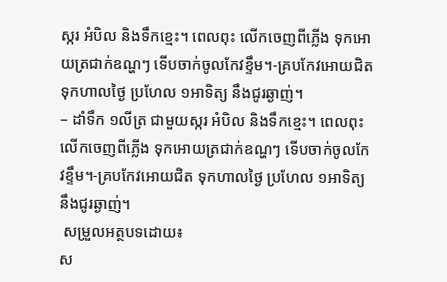ស្ករ អំបិល និងទឹកខ្មេះ។ ពេលពុះ លើកចេញពីភ្លើង ទុកអោយត្រជាក់ឧណ្ហៗ ទើបចាក់ចូលកែវខ្ទឹម។-គ្របកែវអោយជិត ទុកហាលថ្ងៃ ប្រហែល ១អាទិត្យ នឹងជូរឆ្ងាញ់។
– ដាំទឹក ១លីត្រ ជាមួយស្ករ អំបិល និងទឹកខ្មេះ។ ពេលពុះ លើកចេញពីភ្លើង ទុកអោយត្រជាក់ឧណ្ហៗ ទើបចាក់ចូលកែវខ្ទឹម។-គ្របកែវអោយជិត ទុកហាលថ្ងៃ ប្រហែល ១អាទិត្យ នឹងជូរឆ្ងាញ់។
 សម្រួលអត្ថបទដោយ៖
ស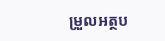ម្រួលអត្ថប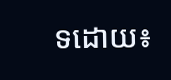ទដោយ៖